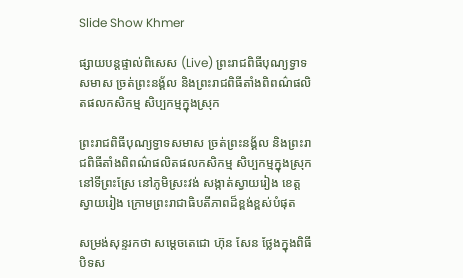Slide Show Khmer

ផ្សាយបន្តផ្ទាល់ពិសេស (Live) ព្រះរាជពិធីបុណ្យទ្វាទសមាស ច្រត់ព្រះនង្គ័ល និងព្រះរាជពិធីតាំងពិពណ៌ផលិតផលកសិកម្ម សិប្បកម្មក្នុងស្រុក

ព្រះរាជពិធីបុណ្យទ្វាទសមាស ច្រត់ព្រះនង្គ័ល និងព្រះរាជពិធីតាំងពិពណ៌ផលិតផលកសិកម្ម សិប្បកម្មក្នុងស្រុក នៅទីព្រះស្រែ នៅភូមិស្រះវង់ សង្កាត់ស្វាយរៀង ខេត្តស្វាយរៀង ក្រោមព្រះរាជាធិបតីភាពដ៏ខ្ពង់ខ្ពស់បំផុត

សម្រង់សុន្ទរកថា សម្តេចតេជោ ហ៊ុន សែន ថ្លែងក្នុងពិធីបិទស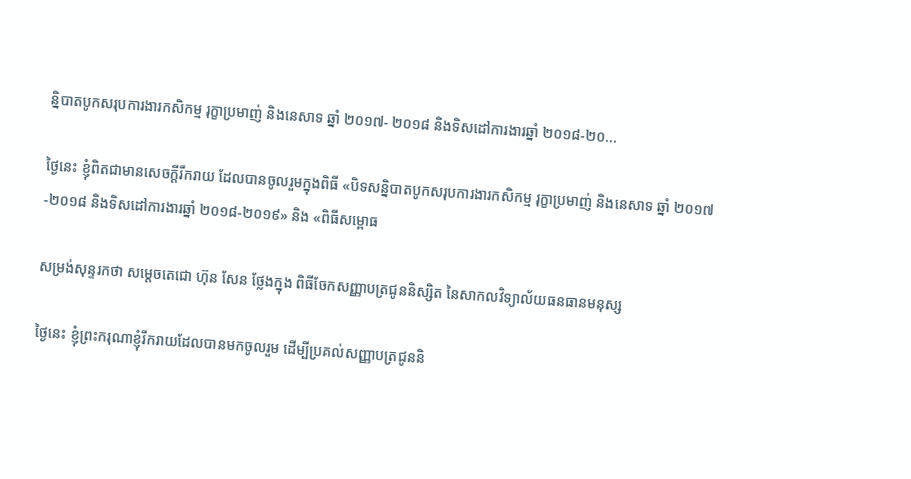ន្និបាតបូកសរុបការងារកសិកម្ម រុក្ខាប្រមាញ់ និងនេសាទ ឆ្នាំ ២០១៧- ២០១៨ និងទិសដៅការងារឆ្នាំ ២០១៨-២០...

ថ្ងៃនេះ ខ្ញុំពិតជាមានសេចក្តីរីករាយ ដែលបានចូលរួមក្នុងពិធី «បិទសន្និបាតបូកសរុបការងារកសិកម្ម រុក្ខាប្រមាញ់ និងនេសាទ ឆ្នាំ ២០១៧-២០១៨ និងទិសដៅការងារឆ្នាំ ២០១៨-២០១៩» និង «ពិធីសម្ពោធ

សម្រង់សុន្ទរកថា សម្តេចតេជោ ហ៊ុន សែន ថ្លែងក្នុង ពិធីចែកសញ្ញាបត្រជូននិស្សិត នៃសាកលវិទ្យាល័យធនធានមនុស្ស

ថ្ងៃនេះ ខ្ញុំព្រះករុណាខ្ញុំរីករាយដែលបានមកចូលរួម ដើម្បីប្រគល់សញ្ញាបត្រជូននិ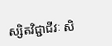ស្សិតវិជ្ជាជីវៈ សិ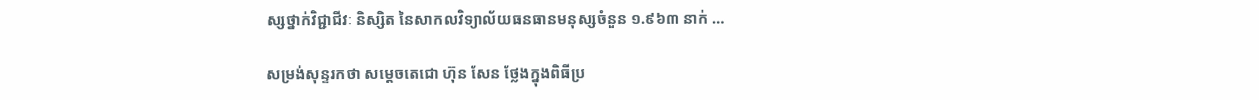ស្សថ្នាក់វិជ្ជាជីវៈ និស្សិត នៃសាកលវិទ្យាល័យធនធានមនុស្សចំនួន ១.៩៦៣ នាក់ …

សម្រង់សុន្ទរកថា សម្តេចតេជោ ហ៊ុន សែន ថ្លែងក្នុងពិធីប្រ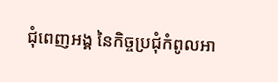ជុំពេញអង្គ នៃកិច្ចប្រជុំកំពូលអា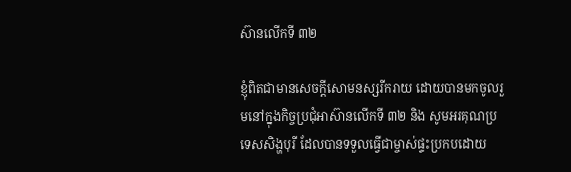ស៊ានលើកទី ៣២

ខ្ញុំពិតជាមានសេចក្តីសោមនស្សរីករាយ ដោយបានមកចូលរួមនៅក្នុងកិច្ចប្រជុំអាស៊ានលើកទី ៣២ និង សូមអរគុណប្រទេសសិង្ហបុរី ដែលបានទទួលធ្វើជាម្ចាស់ផ្ទះប្រកបដោយ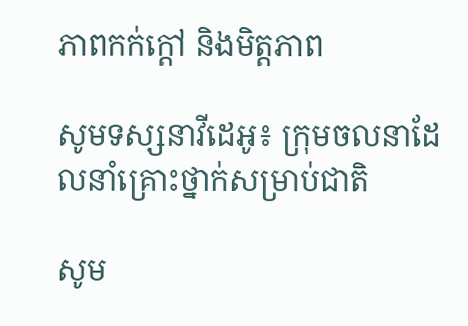ភាពកក់ក្តៅ និងមិត្តភាព

សូមទស្សនាវីដេអូ៖ ក្រុមចលនាដែលនាំគ្រោះថ្នាក់សម្រាប់ជាតិ

សូម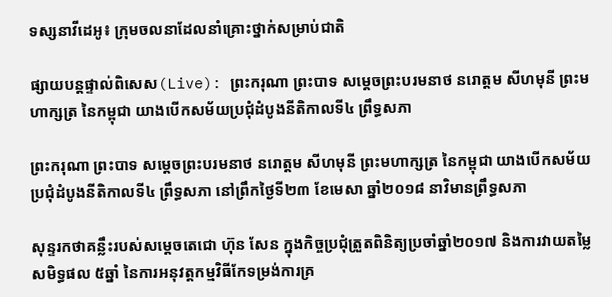ទស្សនាវីដេអូ៖ ក្រុមចលនាដែលនាំគ្រោះថ្នាក់សម្រាប់ជាតិ

ផ្សាយបន្តផ្ទាល់ពិសេស(Live): ព្រះករុណា ព្រះបាទ សម្ដេចព្រះបរមនាថ នរោត្ដម សីហមុនី ព្រះមហាក្សត្រ នៃកម្ពុជា យាងបើកសម័យប្រជុំដំបូងនីតិកាលទី៤ ព្រឹទ្ធសភា

ព្រះករុណា ព្រះបាទ សម្ដេចព្រះបរមនាថ នរោត្ដម សីហមុនី ព្រះមហាក្សត្រ នៃកម្ពុជា យាងបើកសម័យប្រជុំដំបូងនីតិកាលទី៤ ព្រឹទ្ធសភា នៅព្រឹកថ្ងៃទី២៣ ខែមេសា ឆ្នាំ២០១៨ នាវិមានព្រឹទ្ធសភា

សុន្ទរកថាគន្លឹះរបស់សម្តេចតេជោ ហ៊ុន សែន ក្នុងកិច្ចប្រជុំត្រួតពិនិត្យប្រចាំឆ្នាំ២០១៧ និងការវាយតម្លៃសមិទ្ធផល ៥ឆ្នាំ នៃការអនុវត្តកម្មវិធីកែទម្រង់ការគ្រ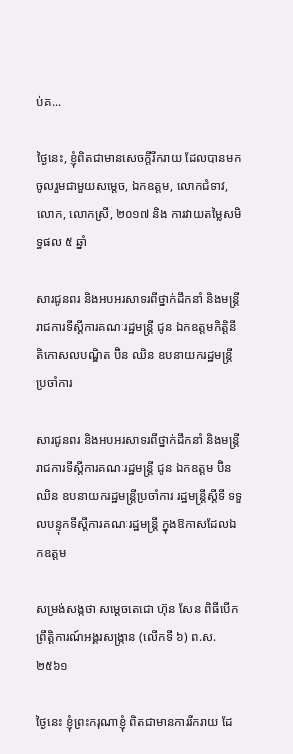ប់គ...

ថ្ងៃនេះ, ខ្ញុំពិតជាមានសេចក្តីរីករាយ ដែលបានមកចូលរួមជាមួយសម្តេច, ឯកឧត្តម, លោកជំទាវ, លោក, លោកស្រី, ២០១៧ និង ការវាយតម្លៃសមិទ្ធផល ៥ ឆ្នាំ

សារជូនពរ និងអបអរសាទរពីថ្នាក់ដឹកនាំ និងមន្ត្រីរាជការទីស្ដីការគណៈរដ្ឋមន្ត្រី ជូន ឯកឧត្តមកិត្តិនីតិកោសលបណ្ឌិត ប៊ិន ឈិន ឧបនាយករដ្ឋមន្ត្រីប្រចាំការ

សារជូនពរ និងអបអរសាទរពីថ្នាក់ដឹកនាំ និងមន្ត្រីរាជការទីស្ដីការគណៈរដ្ឋមន្ត្រី ជូន ឯកឧត្តម ប៊ិន ឈិន ឧបនាយករដ្ឋមន្ត្រីប្រចាំការ រដ្ឋមន្ត្រីស្ដីទី ទទួលបន្ទុកទីស្ដីការគណៈរដ្ឋមន្ត្រី ក្នុងឱកាសដែលឯកឧត្តម

សម្រង់សង្កថា សម្តេចតេជោ ហ៊ុន សែន ពិធីបើកព្រឹត្តិការណ៍អង្គរសង្រ្កាន (លើកទី ៦) ព.ស. ២៥៦១

ថ្ងៃនេះ ខ្ញុំព្រះករុណាខ្ញុំ ពិតជាមានការរីករាយ ដែ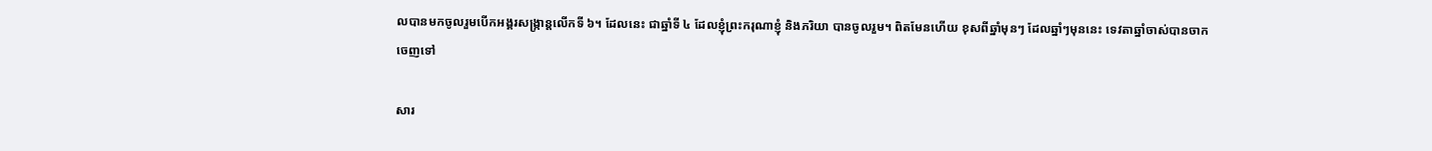លបានមកចូលរួមបើកអង្គរសង្រ្កាន្តលើកទី ៦។ ដែលនេះ ជាឆ្នាំទី ៤ ដែលខ្ញុំព្រះករុណាខ្ញុំ និងភរិយា បានចូលរួម។ ពិតមែនហើយ ខុសពីឆ្នាំមុនៗ ដែលឆ្នាំៗមុននេះ ទេវតាឆ្នាំចាស់បានចាកចេញទៅ

សារ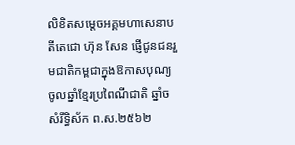លិខិតសម្តេចអគ្គមហាសេនាបតីតេជោ ហ៊ុន សែន ផ្ញើជូនជនរួមជាតិកម្ពជាក្នុងឱកាសបុណ្យចូលឆ្នាំខ្មែរប្រពៃណីជាតិ ឆ្នាំច សំរឹទ្ធិស័ក ព.ស.២៥៦២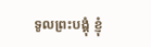ទូលព្រះបង្គុំ ខ្ញុំ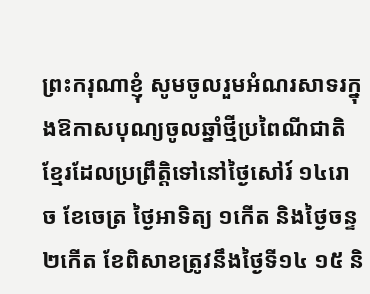ព្រះករុណាខ្ញុំ សូមចូលរួមអំណរសាទរក្នុងឱកាសបុណ្យចូលឆ្នាំថ្មីប្រពៃណីជាតិខ្មែរដែលប្រព្រឹត្តិទៅនៅថ្ងៃសៅរ៍ ១៤រោច ខែចេត្រ ថ្ងៃអាទិត្យ ១កើត និងថ្ងៃចន្ទ ២កើត ខែពិសាខត្រូវនឹងថ្ងៃទី១៤ ១៥ និ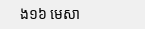ង១៦ មេសា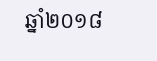ឆ្នាំ២០១៨